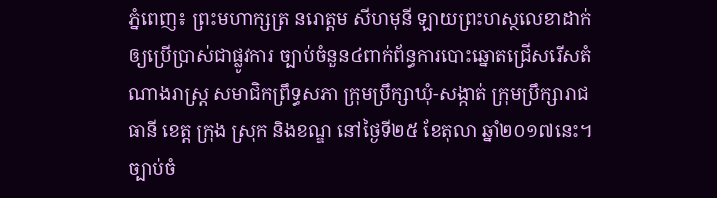ភ្នំពេញ៖ ព្រះមហាក្សត្រ នរោត្តម សីហមុនី ឡាយព្រះហស្ថលេខាដាក់ឲ្យប្រើប្រាស់ជាផ្លូវការ ច្បាប់ចំនួន៤ពាក់ព័ន្ធការបោះឆ្នោតជ្រើសរើសតំណាងរាស្ត្រ សមាជិកព្រឹទ្ធសភា ក្រុមប្រឹក្សាឃុំ-សង្កាត់ ក្រុមប្រឹក្សារាជធានី ខេត្ត ក្រុង ស្រុក និងខណ្ឌ នៅថ្ងៃទី២៥ ខែតុលា ឆ្នាំ២០១៧នេះ។
ច្បាប់ចំ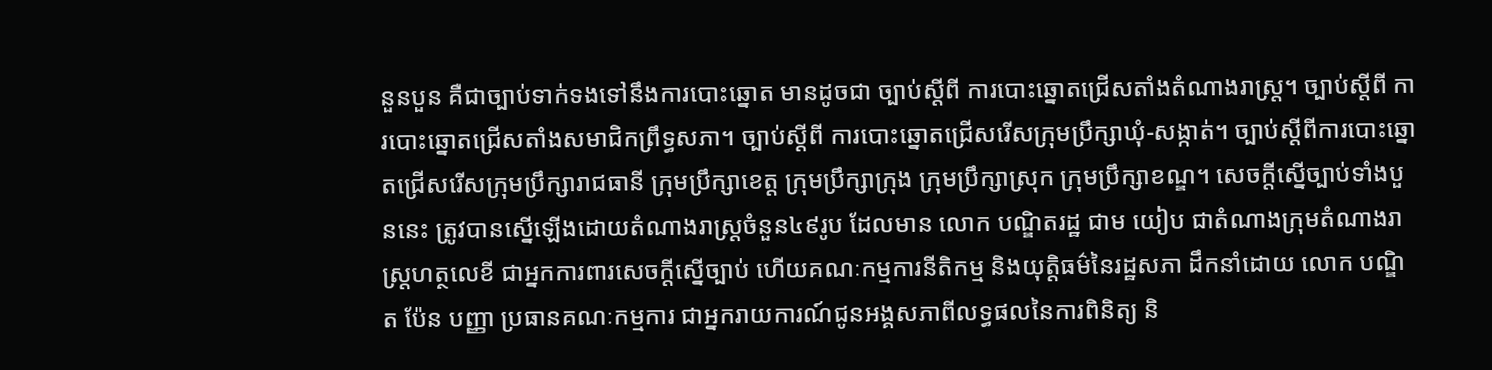នួនបួន គឺជាច្បាប់ទាក់ទងទៅនឹងការបោះឆ្នោត មានដូចជា ច្បាប់ស្ដីពី ការបោះឆ្នោតជ្រើសតាំងតំណាងរាស្ត្រ។ ច្បាប់ស្តីពី ការបោះឆ្នោតជ្រើសតាំងសមាជិកព្រឹទ្ធសភា។ ច្បាប់ស្តីពី ការបោះឆ្នោតជ្រើសរើសក្រុមប្រឹក្សាឃុំ-សង្កាត់។ ច្បាប់ស្តីពីការបោះឆ្នោតជ្រើសរើសក្រុមប្រឹក្សារាជធានី ក្រុមប្រឹក្សាខេត្ត ក្រុមប្រឹក្សាក្រុង ក្រុមប្រឹក្សាស្រុក ក្រុមប្រឹក្សាខណ្ឌ។ សេចក្ដីស្នើច្បាប់ទាំងបួននេះ ត្រូវបានស្នើឡើងដោយតំណាងរាស្ត្រចំនួន៤៩រូប ដែលមាន លោក បណ្ឌិតរដ្ឋ ជាម យៀប ជាតំណាងក្រុមតំណាងរាស្ត្រហត្ថលេខី ជាអ្នកការពារសេចក្ដីស្នើច្បាប់ ហើយគណៈកម្មការនីតិកម្ម និងយុត្តិធម៌នៃរដ្ឋសភា ដឹកនាំដោយ លោក បណ្ឌិត ប៉ែន បញ្ញា ប្រធានគណៈកម្មការ ជាអ្នករាយការណ៍ជូនអង្គសភាពីលទ្ធផលនៃការពិនិត្យ និ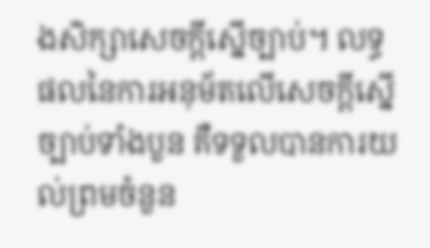ងសិក្សាសេចក្ដីស្នើច្បាប់។ លទ្ធផលនៃការអនុម័តលើសេចក្ដីស្នើច្បាប់ទាំងបួន គឺទទួលបានការយល់ព្រមចំនួន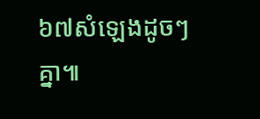៦៧សំឡេងដូចៗគ្នា៕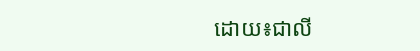ដោយ៖ជាលី